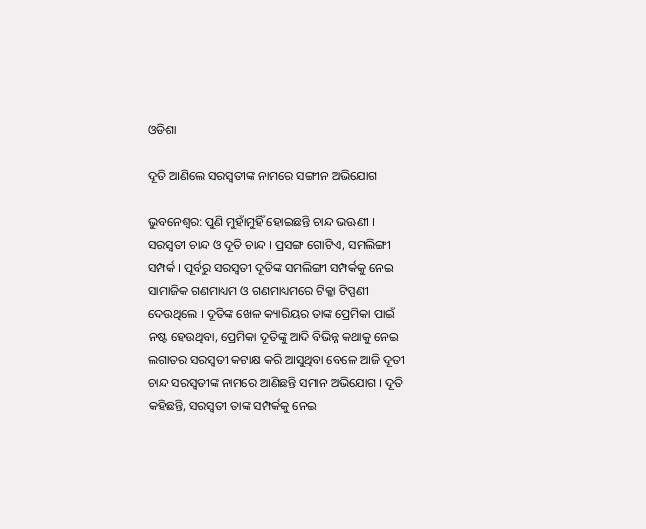ଓଡିଶା

ଦୂତି ଆଣିଲେ ସରସ୍ୱତୀଙ୍କ ନାମରେ ସଙ୍ଗୀନ ଅଭିଯୋଗ

ଭୁବନେଶ୍ୱର: ପୁଣି ମୁହାଁମୁହିଁ ହୋଇଛନ୍ତି ଚାନ୍ଦ ଭଊଣୀ । ସରସ୍ୱତୀ ଚାନ୍ଦ ଓ ଦୂତି ଚାନ୍ଦ । ପ୍ରସଙ୍ଗ ଗୋଟିଏ, ସମଲିଙ୍ଗୀ ସମ୍ପର୍କ । ପୂର୍ବରୁ ସରସ୍ୱତୀ ଦୂତିଙ୍କ ସମଲିଙ୍ଗୀ ସମ୍ପର୍କକୁ ନେଇ ସାମାଜିକ ଗଣମାଧ୍ୟମ ଓ ଗଣମାଧ୍ୟମରେ ଟିକ୍କା ଟିପ୍ପଣୀ ଦେଉଥିଲେ । ଦୂତିଙ୍କ ଖେଳ କ୍ୟାରିୟର ତାଙ୍କ ପ୍ରେମିକା ପାଇଁ ନଷ୍ଟ ହେଉଥିବା, ପ୍ରେମିକା ଦୂତିଙ୍କୁ ଆଦି ବିଭିନ୍ନ କଥାକୁ ନେଇ ଲଗାତର ସରସ୍ୱତୀ କଟାକ୍ଷ କରି ଆସୁଥିବା ବେଳେ ଆଜି ଦୂତୀ ଚାନ୍ଦ ସରସ୍ୱତୀଙ୍କ ନାମରେ ଆଣିଛନ୍ତି ସମାନ ଅଭିଯୋଗ । ଦୂତି କହିଛନ୍ତି, ସରସ୍ୱତୀ ତାଙ୍କ ସମ୍ପର୍କକୁ ନେଇ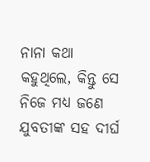ନାନା କଥା କହୁଥିଲେ, କିନ୍ତୁ ସେ ନିଜେ ମଧ୍ୟ ଜଣେ ଯୁବତୀଙ୍କ ସହ ଦୀର୍ଘ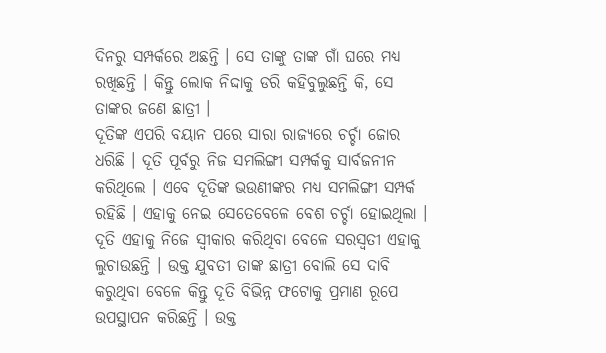ଦିନରୁ ସମ୍ପର୍କରେ ଅଛନ୍ତି । ସେ ତାଙ୍କୁ ତାଙ୍କ ଗାଁ ଘରେ ମଧ୍ୟ ରଖିଛନ୍ତି । କିନ୍ତୁ ଲୋକ ନିଦ୍ଦାକୁ ଡରି କହିବୁଲୁଛନ୍ତି କି, ସେ ତାଙ୍କର ଜଣେ ଛାତ୍ରୀ ।
ଦୂତିଙ୍କ ଏପରି ବୟାନ ପରେ ସାରା ରାଜ୍ୟରେ ଚର୍ଚ୍ଚା ଜୋର ଧରିଛି । ଦୂତି ପୂର୍ବରୁ ନିଜ ସମଲିଙ୍ଗୀ ସମ୍ପର୍କକୁ ସାର୍ବଜନୀନ କରିଥିଲେ । ଏବେ ଦୂତିଙ୍କ ଭଉଣୀଙ୍କର ମଧ୍ୟ ସମଲିଙ୍ଗୀ ସମ୍ପର୍କ ରହିଛି । ଏହାକୁ ନେଇ ସେତେବେଳେ ବେଶ ଚର୍ଚ୍ଚା ହୋଇଥିଲା । ଦୂତି ଏହାକୁ ନିଜେ ସ୍ୱୀକାର କରିଥିବା ବେଳେ ସରସ୍ୱତୀ ଏହାକୁ ଲୁଚାଉଛନ୍ତି । ଉକ୍ତ ଯୁବତୀ ତାଙ୍କ ଛାତ୍ରୀ ବୋଲି ସେ ଦାବି କରୁଥିବା ବେଳେ କିନ୍ତୁ ଦୂତି ବିଭିନ୍ନ ଫଟୋକୁ ପ୍ରମାଣ ରୂପେ ଉପସ୍ଥାପନ କରିଛନ୍ତି । ଉକ୍ତ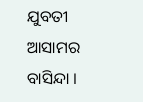ଯୁବତୀ ଆସାମର ବାସିନ୍ଦା ।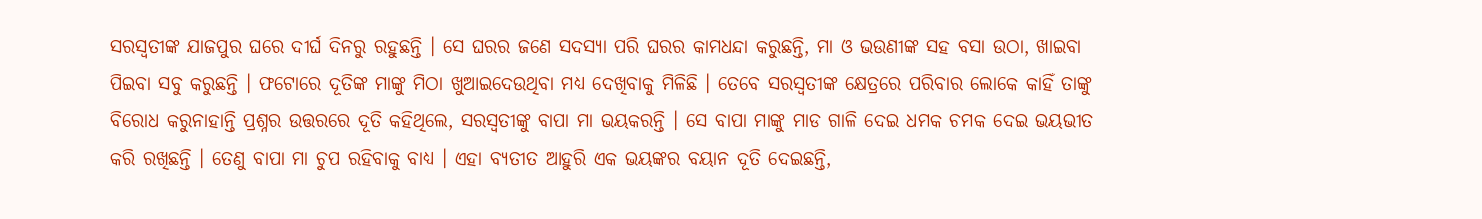ସରସ୍ୱତୀଙ୍କ ଯାଜପୁର ଘରେ ଦୀର୍ଘ ଦିନରୁ ରହୁଛନ୍ତି । ସେ ଘରର ଜଣେ ସଦସ୍ୟା ପରି ଘରର କାମଧନ୍ଦା କରୁଛନ୍ତି, ମା ଓ ଭଉଣୀଙ୍କ ସହ ବସା ଉଠା, ଖାଇବା ପିଇବା ସବୁ କରୁଛନ୍ତି । ଫଟୋରେ ଦୂତିଙ୍କ ମାଙ୍କୁ ମିଠା ଖୁଆଇଦେଉଥିବା ମଧ୍ୟ ଦେଖିବାକୁ ମିଳିଛି । ତେବେ ସରସ୍ୱତୀଙ୍କ କ୍ଷେତ୍ରରେ ପରିବାର ଲୋକେ କାହିଁ ତାଙ୍କୁ ବିରୋଧ କରୁନାହାନ୍ତି ପ୍ରଶ୍ନର ଉତ୍ତରରେ ଦୂତି କହିଥିଲେ, ସରସ୍ୱତୀଙ୍କୁ ବାପା ମା ଭୟକରନ୍ତି । ସେ ବାପା ମାଙ୍କୁ ମାଡ ଗାଳି ଦେଇ ଧମକ ଚମକ ଦେଇ ଭୟଭୀତ କରି ରଖିଛନ୍ତି । ତେଣୁ ବାପା ମା ଚୁପ ରହିବାକୁ ବାଧ୍ୟ । ଏହା ବ୍ୟତୀତ ଆହୁରି ଏକ ଭୟଙ୍କର ବୟାନ ଦୂତି ଦେଇଛନ୍ତି,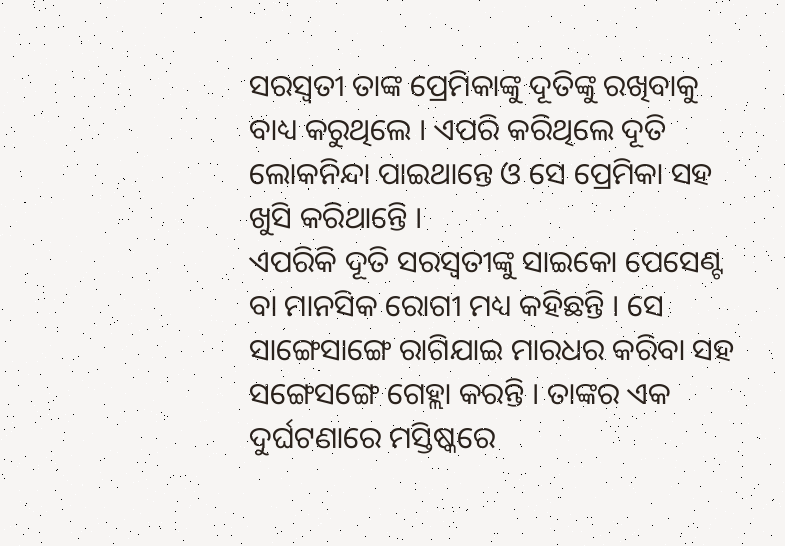ସରସ୍ୱତୀ ତାଙ୍କ ପ୍ରେମିକାଙ୍କୁ ଦୂତିଙ୍କୁ ରଖିବାକୁ ବାଧ୍ୟ କରୁଥିଲେ । ଏପରି କରିଥିଲେ ଦୂତି ଲୋକନିନ୍ଦା ପାଇଥାନ୍ତେ ଓ ସେ ପ୍ରେମିକା ସହ ଖୁସି କରିଥାନ୍ତେି ।
ଏପରିକି ଦୂତି ସରସ୍ୱତୀଙ୍କୁ ସାଇକୋ ପେସେଣ୍ଟ ବା ମାନସିକ ରୋଗୀ ମଧ୍ୟ କହିଛନ୍ତି । ସେ ସାଙ୍ଗେସାଙ୍ଗେ ରାଗିଯାଇ ମାରଧର କରିବା ସହ ସଙ୍ଗେସଙ୍ଗେ ଗେହ୍ଲା କରନ୍ତି । ତାଙ୍କର ଏକ ଦୁର୍ଘଟଣାରେ ମସ୍ତିଷ୍କରେ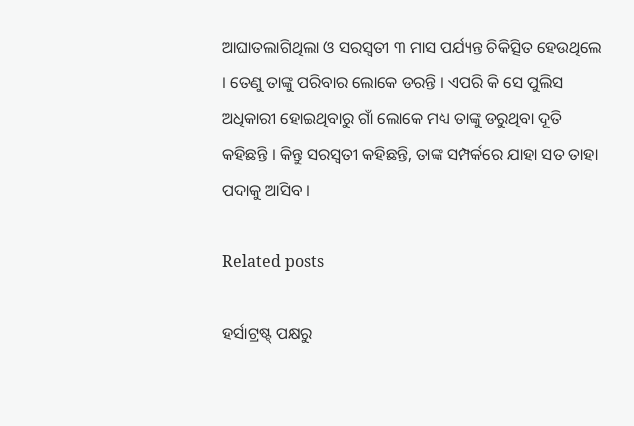ଆଘାତଲାଗିଥିଲା ଓ ସରସ୍ୱତୀ ୩ ମାସ ପର୍ଯ୍ୟନ୍ତ ଚିକିତ୍ସିତ ହେଉଥିଲେ । ତେଣୁ ତାଙ୍କୁ ପରିବାର ଲୋକେ ଡରନ୍ତି । ଏପରି କି ସେ ପୁଲିସ ଅଧିକାରୀ ହୋଇଥିବାରୁ ଗାଁ ଲୋକେ ମଧ୍ୟ ତାଙ୍କୁ ଡରୁଥିବା ଦୂତି କହିଛନ୍ତି । କିନ୍ତୁ ସରସ୍ୱତୀ କହିଛନ୍ତି, ତାଙ୍କ ସମ୍ପର୍କରେ ଯାହା ସତ ତାହା ପଦାକୁ ଆସିବ ।

Related posts

ହର୍ସାଟ୍ରଷ୍ଟ୍ ପକ୍ଷରୁ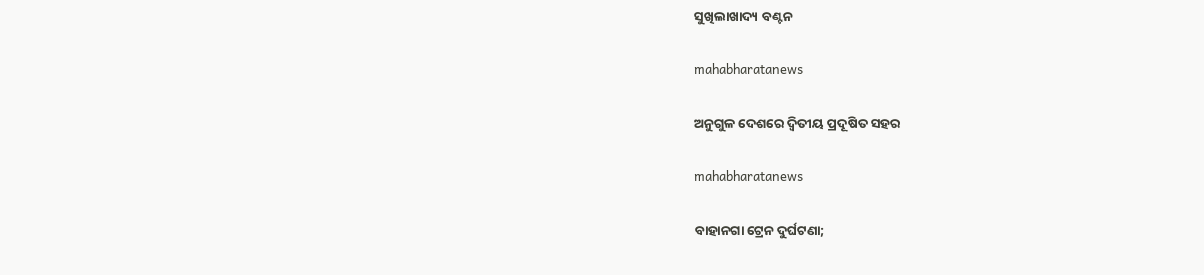ସୁଖିଲାଖାଦ୍ୟ ବଣ୍ଟନ

mahabharatanews

ଅନୁଗୁଳ ଦେଶରେ ଦ୍ୱିତୀୟ ପ୍ରଦୂଷିତ ସହର

mahabharatanews

ବାହାନଗା ଟ୍ରେନ ଦୁର୍ଘଟଣା;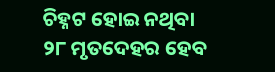ଚିହ୍ନଟ ହୋଇ ନଥିବା ୨୮ ମୃତଦେହର ହେବ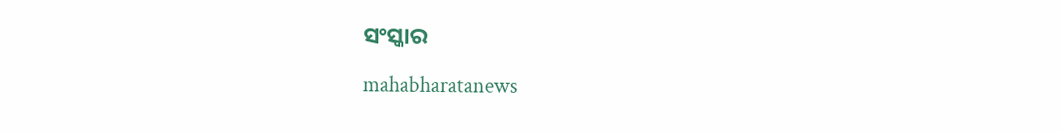ସଂସ୍କାର

mahabharatanews